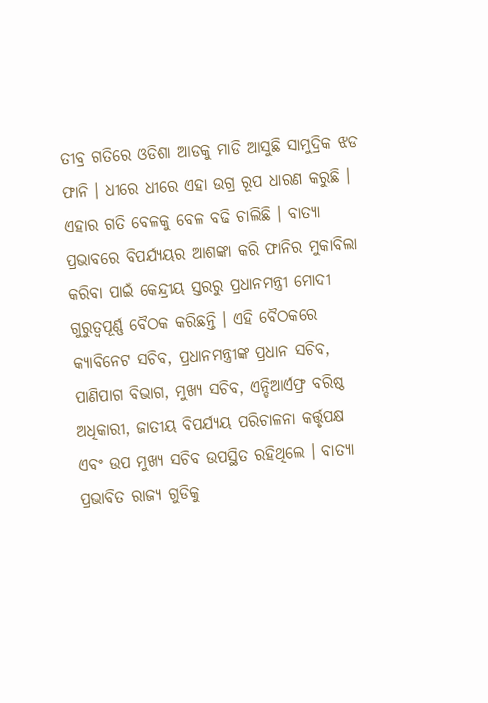ତୀବ୍ର ଗତିରେ ଓଡିଶା ଆଡକୁ ମାଡି ଆସୁଛି ସାମୁଦ୍ରିକ ଝଡ ଫାନି । ଧୀରେ ଧୀରେ ଏହା ଉଗ୍ର ରୂପ ଧାରଣ କରୁଛି । ଏହାର ଗତି ବେଳକୁ ବେଳ ବଢି ଚାଲିଛି । ବାତ୍ୟା ପ୍ରଭାବରେ ବିପର୍ଯ୍ୟୟର ଆଶଙ୍କା କରି ଫାନିର ମୁକାବିଲା କରିବା ପାଇଁ କେନ୍ଦ୍ରୀୟ ସ୍ତରରୁ ପ୍ରଧାନମନ୍ତ୍ରୀ ମୋଦୀ ଗୁରୁତ୍ୱପୂର୍ଣ୍ଣ ବୈଠକ କରିଛନ୍ତି । ଏହି ବୈଠକରେ କ୍ୟାବିନେଟ ସଚିବ, ପ୍ରଧାନମନ୍ତ୍ରୀଙ୍କ ପ୍ରଧାନ ସଚିବ, ପାଣିପାଗ ବିଭାଗ, ମୁଖ୍ୟ ସଚିବ, ଏନ୍ଡିଆର୍ଏଫ୍ର ବରିଷ୍ଠ ଅଧିକାରୀ, ଜାତୀୟ ବିପର୍ଯ୍ୟୟ ପରିଚାଳନା କର୍ତ୍ତୃପକ୍ଷ ଏବଂ ଉପ ମୁଖ୍ୟ ସଚିବ ଉପସ୍ଥିତ ରହିଥିଲେ । ବାତ୍ୟା ପ୍ରଭାବିତ ରାଜ୍ୟ ଗୁଡିକୁ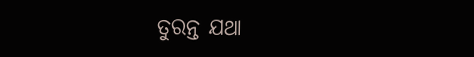ତୁରନ୍ତ ଯଥା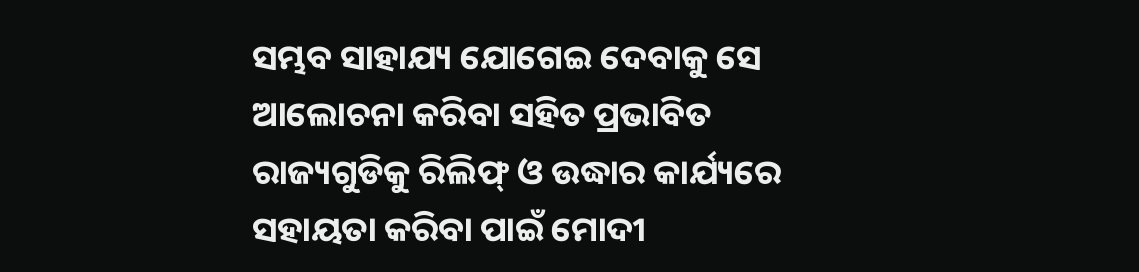ସମ୍ଭବ ସାହାଯ୍ୟ ଯୋଗେଇ ଦେବାକୁ ସେ ଆଲୋଚନା କରିବା ସହିତ ପ୍ରଭାବିତ ରାଜ୍ୟଗୁଡିକୁ ରିଲିଫ୍ ଓ ଉଦ୍ଧାର କାର୍ଯ୍ୟରେ ସହାୟତା କରିବା ପାଇଁ ମୋଦୀ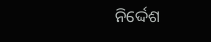ନିର୍ଦ୍ଦେଶ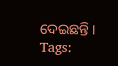ଦେଇଛନ୍ତି ।
Tags: